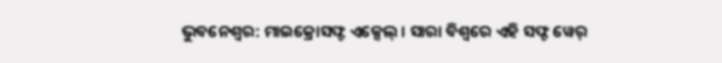ଭୁବନେଶ୍ୱର: ମାଇକ୍ରୋସଫ୍ଟ ଏକ୍ସେଲ୍ । ସାରା ବିଶ୍ୱରେ ଏହି ସଫ୍ଟ ୱେର୍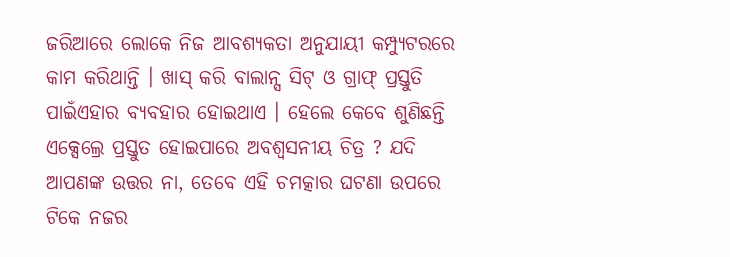ଜରିଆରେ ଲୋକେ ନିଜ ଆବଶ୍ୟକତା ଅନୁଯାୟୀ କମ୍ପ୍ୟୁଟରରେ କାମ କରିଥାନ୍ତି । ଖାସ୍ କରି ବାଲାନ୍ସ ସିଟ୍ ଓ ଗ୍ରାଫ୍ ପ୍ରସ୍ତୁତି ପାଇଁଏହାର ବ୍ୟବହାର ହୋଇଥାଏ । ହେଲେ କେବେ ଶୁଣିଛନ୍ତି ଏକ୍ସେଲ୍ରେ ପ୍ରସ୍ତୁତ ହୋଇପାରେ ଅବଶ୍ୱସନୀୟ ଚିତ୍ର ? ଯଦି ଆପଣଙ୍କ ଉତ୍ତର ନା, ତେବେ ଏହି ଚମତ୍କାର ଘଟଣା ଉପରେ ଟିକେ ନଜର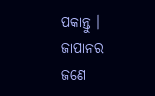ପକାନ୍ତୁ ।
ଜାପାନର ଜଣେ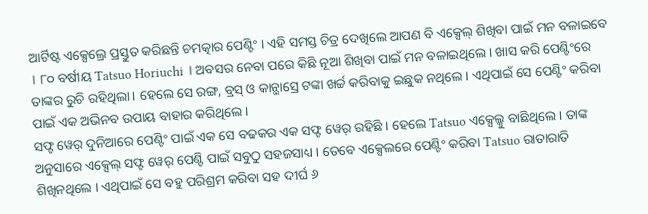ଆର୍ଟିଷ୍ଟ ଏକ୍ସେଲ୍ରେ ପ୍ରସ୍ତୁତ କରିଛନ୍ତି ଚମତ୍କାର ପେଣ୍ଟିଂ । ଏହି ସମସ୍ତ ଚିତ୍ର ଦେଖିଲେ ଆପଣ ବି ଏକ୍ସେଲ୍ ଶିଖିବା ପାଇଁ ମନ ବଳାଇବେ । ୮୦ ବର୍ଷୀୟ Tatsuo Horiuchi । ଅବସର ନେବା ପରେ କିଛି ନୂଆ ଶିଖିବା ପାଇଁ ମନ ବଳାଇଥିଲେ । ଖାସ କରି ପେଣ୍ଟିଂରେ ତାଙ୍କର ରୁଚି ରହିଥିଲା । ହେଲେ ସେ ରଙ୍ଗ, ବ୍ରସ୍ ଓ କାନ୍ଭାସ୍ରେ ଟଙ୍କା ଖର୍ଚ୍ଚ କରିବାକୁ ଇଛୁକ ନଥିଲେ । ଏଥିପାଇଁ ସେ ପେଣ୍ଟିଂ କରିବା ପାଇଁ ଏକ ଅଭିନବ ଉପାୟ ବାହାର କରିଥିଲେ ।
ସଫ୍ଟ ୱେର୍ ଦୁନିଆରେ ପେଣ୍ଟିଂ ପାଇଁ ଏକ ସେ ବଢକର ଏକ ସଫ୍ଟ ୱେର୍ ରହିଛି । ହେଲେ Tatsuo ଏକ୍ସେଲ୍କୁ ବାଛିଥିଲେ । ତାଙ୍କ ଅନୁସାରେ ଏକ୍ସେଲ୍ ସଫ୍ଟ ୱେର୍ ପେଣ୍ଟି ପାଇଁ ସବୁଠୁ ସହଜସାଧ୍ୟ । ତେବେ ଏକ୍ସେଲରେ ପେଣ୍ଟିଂ କରିବା Tatsuo ରାତାରାତି ଶିଖିନଥିଲେ । ଏଥିପାଇଁ ସେ ବହୁ ପରିଶ୍ରମ କରିବା ସହ ଦୀର୍ଘ ୬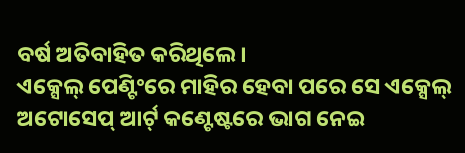ବର୍ଷ ଅତିବାହିତ କରିଥିଲେ ।
ଏକ୍ସେଲ୍ ପେଣ୍ଟିଂରେ ମାହିର ହେବା ପରେ ସେ ଏକ୍ସେଲ୍ ଅଟୋସେପ୍ ଆର୍ଟ୍ କଣ୍ଟେଷ୍ଟରେ ଭାଗ ନେଇ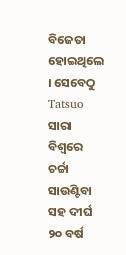ବିଜେତା ହୋଇଥିଲେ । ସେବେଠୁ Tatsuo ସାରା ବିଶ୍ୱରେ ଚର୍ଚ୍ଚା ସାଉଣ୍ଟିବା ସହ ଦୀର୍ଘ ୨୦ ବର୍ଷ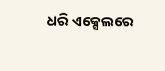ଧରି ଏକ୍ସେଲରେ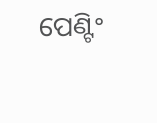ପେଣ୍ଟିଂ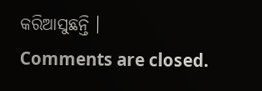କରିଆସୁଛନ୍ତି ।
Comments are closed.